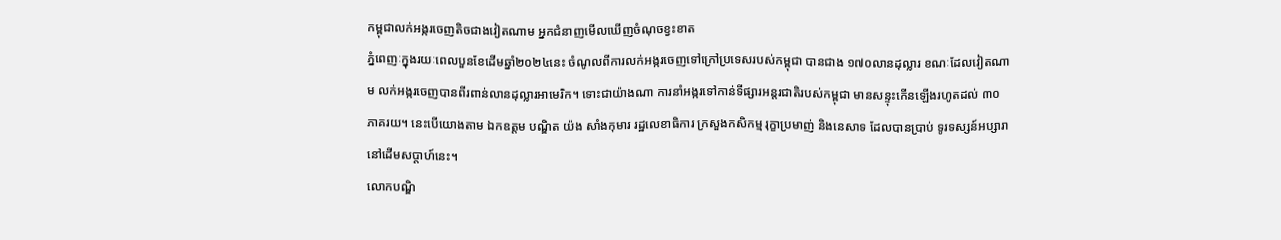កម្ពុជាលក់អង្ករចេញតិចជាងវៀតណាម អ្នកជំនាញមើលឃើញចំណុចខ្វះខាត
ភ្នំពេញៈក្នុងរយៈពេលបួនខែដើមឆ្នាំ២០២៤នេះ ចំណូលពីការលក់អង្ករចេញទៅក្រៅប្រទេសរបស់កម្ពុជា បានជាង ១៧០លានដុល្លារ ខណៈដែលវៀតណាម លក់អង្ករចេញបានពីរពាន់លានដុល្លារអាមេរិក។ ទោះជាយ៉ាងណា ការនាំអង្ករទៅកាន់ទីផ្សារអន្តរជាតិរបស់កម្ពុជា មានសន្ទុះកើនឡើងរហូតដល់ ៣០ភាគរយ។ នេះបើយោងតាម ឯកឧត្តម បណ្ឌិត យ៉ង សាំងកុមារ រដ្ឋលេខាធិការ ក្រសួងកសិកម្ម រុក្ខាប្រមាញ់ និងនេសាទ ដែលបានប្រាប់ ទូរទស្សន៍អប្សារានៅដើមសប្តាហ៍នេះ។
លោកបណ្ឌិ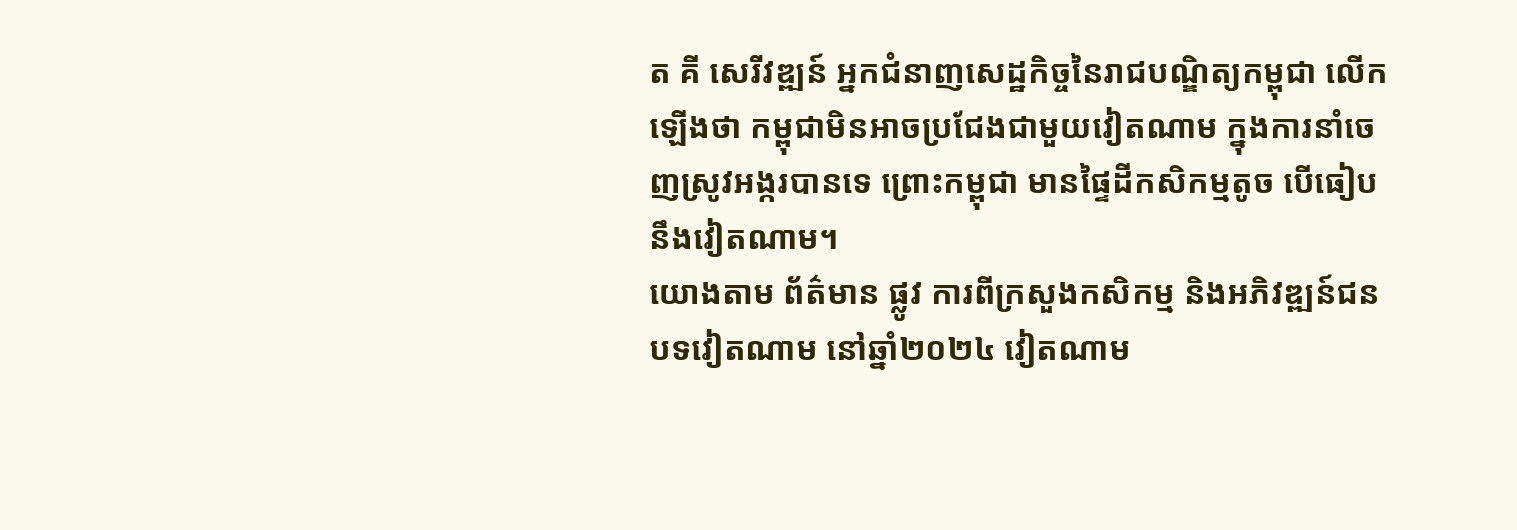ត គី សេរីវឌ្ឍន៍ អ្នកជំនាញសេដ្ឋកិច្ចនៃរាជបណ្ឌិត្យកម្ពុជា លើកឡើងថា កម្ពុជាមិនអាចប្រជែងជាមួយវៀតណាម ក្នុងការនាំចេញស្រូវអង្ករបានទេ ព្រោះកម្ពុជា មានផ្ទៃដីកសិកម្មតូច បើធៀបនឹងវៀតណាម។
យោងតាម ព័ត៌មាន ផ្លូវ ការពីក្រសួងកសិកម្ម និងអភិវឌ្ឍន៍ជនបទវៀតណាម នៅឆ្នាំ២០២៤ វៀតណាម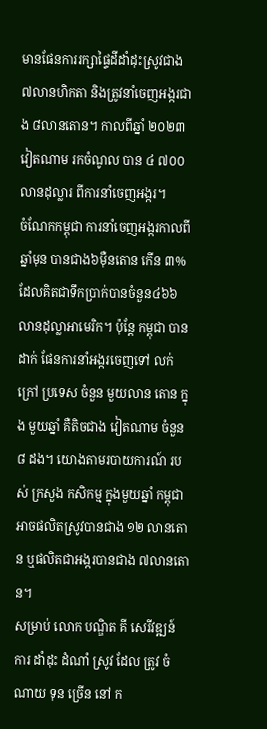មានផែនការរក្សាផ្ទៃដីដាំដុះស្រូវជាង ៧លានហិកតា និងត្រូវនាំចេញអង្ករជាង ៨លានតោន។ កាលពីឆ្នាំ ២០២៣ វៀតណាម រកចំណូល បាន ៤ ៧០០លានដុល្លារ ពីការនាំចេញអង្ករ។
ចំណែកកម្ពុជា ការនាំចេញអង្ករកាលពីឆ្នាំមុន បានជាង៦ម៉ឺនតោន កើន ៣% ដែលគិតជាទឹកប្រាក់បានចំនួន៤៦៦ លានដុល្លាអាមេរិក។ ប៉ុន្តែ កម្ពុជា បាន ដាក់ ផែនការនាំអង្ករចេញទៅ លក់ ក្រៅ ប្រទេស ចំនួន មួយលាន តោន ក្នុង មួយឆ្នាំ គឺតិចជាង វៀតណាម ចំនួន ៨ ដង។ យោងតាមរបាយការណ៍ របស់ ក្រសួង កសិកម្ម ក្នុងមួយឆ្នាំ កម្ពុជាអាចផលិតស្រូវបានជាង ១២ លានតោន ឬផលិតជាអង្ករបានជាង ៧លានតោន។
សម្រាប់ លោក បណ្ឌិត គី សេរីវឌ្ឍន៍ ការ ដាំដុះ ដំណាំ ស្រូវ ដែល ត្រូវ ចំណាយ ទុន ច្រើន នៅ ក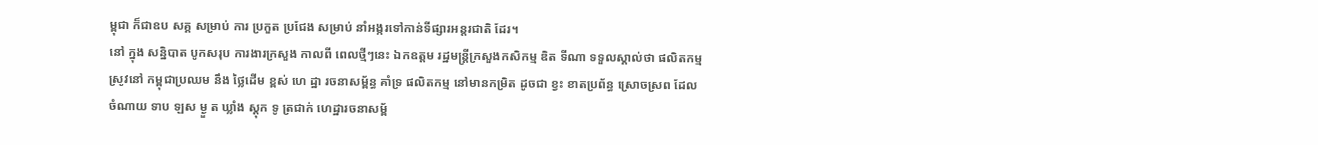ម្ពុជា ក៏ជាឧប សគ្គ សម្រាប់ ការ ប្រកួត ប្រជែង សម្រាប់ នាំអង្ករទៅកាន់ទីផ្សារអន្តរជាតិ ដែរ។
នៅ ក្នុង សន្និបាត បូកសរុប ការងារក្រសួង កាលពី ពេលថ្មីៗនេះ ឯកឧត្តម រដ្ឋមន្រ្តីក្រសួងកសិកម្ម ឌិត ទីណា ទទួលស្គាល់ថា ផលិតកម្មស្រូវនៅ កម្ពុជាប្រឈម នឹង ថ្លៃដើម ខ្ពស់ ហេ ដ្ឋា រចនាសម្ព័ន្ធ គាំទ្រ ផលិតកម្ម នៅមានកម្រិត ដូចជា ខ្វះ ខាតប្រព័ន្ធ ស្រោចស្រព ដែល ចំណាយ ទាប ឡស ម្ងួ ត ឃ្លាំង ស្តុក ទូ ត្រជាក់ ហេដ្ឋារចនាសម្ព័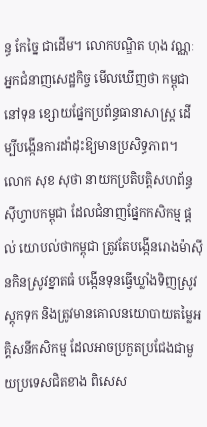ន្ធ កែច្នៃ ជាដើម។ លោកបណ្ឌិត ហុង វណ្ណៈ អ្នកជំនាញសេដ្ឋកិច្ច មើលឃើញថា កម្ពុជានៅទុន ខ្សោយផ្នែកប្រព័ន្ធធានាសាស្រ្ត ដើម្បីបង្កើនការដាំដុះឱ្យមានប្រសិទ្ធភាព។
លោក សុខ សុថា នាយកប្រតិបត្តិសហព័ន្ធស៊ីហ្វាបកម្ពុជា ដែលជំនាញផ្នែកកសិកម្ម ផ្តល់ យោបល់ថាកម្ពុជា ត្រូវតែបង្កើនរោងម៉ាស៊ីនកិនស្រូវខ្នាតធំ បង្កើនទុនធ្វើឃ្លាំងទិញស្រូវស្តុកទុក និងត្រូវមានគោលនយោបាយតម្លៃអគ្គិសនីកសិកម្ម ដែលអាចប្រកួតប្រជែងជាមួយប្រទេសជិតខាង ពិសេស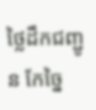ថ្លៃដឹកជញ្ជូន កែច្នៃ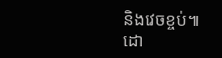និងវេចខ្ចប់៕
ដោ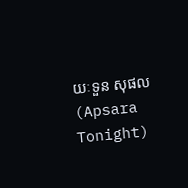យៈទួន សុផល (Apsara Tonight)